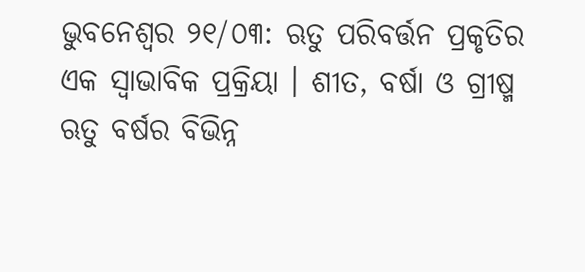ଭୁବନେଶ୍ୱର ୨୧/୦୩: ଋତୁ ପରିବର୍ତ୍ତନ ପ୍ରକୃତିର ଏକ ସ୍ୱାଭାବିକ ପ୍ରକ୍ରିୟା । ଶୀତ, ବର୍ଷା ଓ ଗ୍ରୀଷ୍ମ ଋତୁ ବର୍ଷର ବିଭିନ୍ନ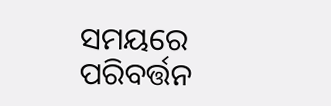ସମୟରେ ପରିବର୍ତ୍ତନ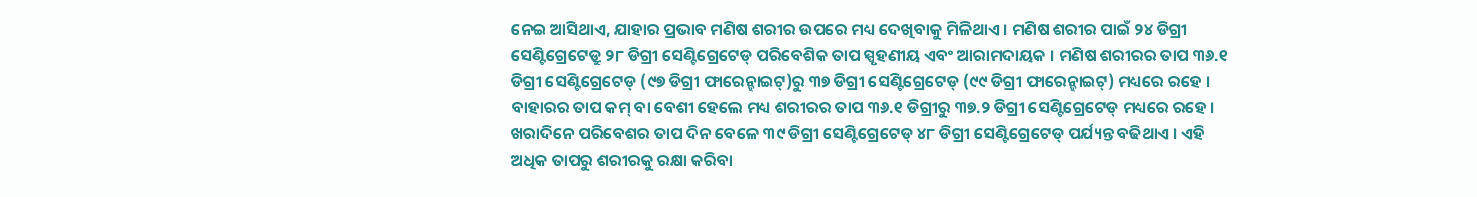ନେଇ ଆସିଥାଏ, ଯାହାର ପ୍ରଭାବ ମଣିଷ ଶରୀର ଉପରେ ମଧ୍ୟ ଦେଖିବାକୁ ମିଳିଥାଏ । ମଣିଷ ଶରୀର ପାଇଁ ୨୪ ଡିଗ୍ରୀ ସେଣ୍ଟିଗ୍ରେଟେଡ୍ରୁ ୨୮ ଡିଗ୍ରୀ ସେଣ୍ଟିଗ୍ରେଟେଡ୍ ପରିବେଶିକ ତାପ ସ୍ପୃହଣୀୟ ଏବଂ ଆରାମଦାୟକ । ମଣିଷ ଶରୀରର ତାପ ୩୬.୧ ଡିଗ୍ରୀ ସେଣ୍ଟିଗ୍ରେଟେଡ୍ (୯୭ ଡିଗ୍ରୀ ଫାରେନ୍ହାଇଟ୍)ରୁ ୩୭ ଡିଗ୍ରୀ ସେଣ୍ଟିଗ୍ରେଟେଡ୍ (୯୯ ଡିଗ୍ରୀ ଫାରେନ୍ହାଇଟ୍) ମଧ୍ୟରେ ରହେ । ବାହାରର ତାପ କମ୍ ବା ବେଶୀ ହେଲେ ମଧ୍ୟ ଶରୀରର ତାପ ୩୬.୧ ଡିଗ୍ରୀରୁ ୩୭.୨ ଡିଗ୍ରୀ ସେଣ୍ଟିଗ୍ରେଟେଡ୍ ମଧ୍ୟରେ ରହେ ।
ଖରାଦିନେ ପରିବେଶର ତାପ ଦିନ ବେଳେ ୩୯ ଡିଗ୍ରୀ ସେଣ୍ଟିଗ୍ରେଟେଡ୍ ୪୮ ଡିଗ୍ରୀ ସେଣ୍ଟିଗ୍ରେଟେଡ୍ ପର୍ଯ୍ୟନ୍ତ ବଢିଥାଏ । ଏହି ଅଧିକ ତାପରୁ ଶରୀରକୁ ରକ୍ଷା କରିବା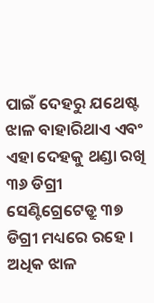ପାଇଁ ଦେହରୁ ଯଥେଷ୍ଟ ଝାଳ ବାହାରିଥାଏ ଏବଂ ଏହା ଦେହକୁ ଥଣ୍ଡା ରଖି ୩୬ ଡିଗ୍ରୀ ସେଣ୍ଟିଗ୍ରେଟେଡ୍ରୁ ୩୭ ଡିଗ୍ରୀ ମଧ୍ୟରେ ରହେ । ଅଧିକ ଝାଳ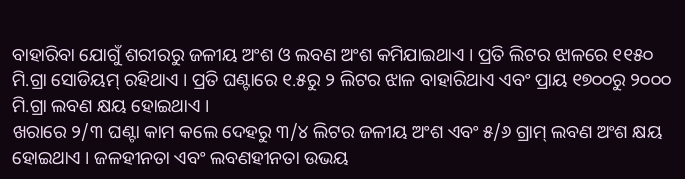ବାହାରିବା ଯୋଗୁଁ ଶରୀରରୁ ଜଳୀୟ ଅଂଶ ଓ ଲବଣ ଅଂଶ କମିଯାଇଥାଏ । ପ୍ରତି ଲିଟର ଝାଳରେ ୧୧୫୦ ମି.ଗ୍ରା ସୋଡିୟମ୍ ରହିଥାଏ । ପ୍ରତି ଘଣ୍ଟାରେ ୧.୫ରୁ ୨ ଲିଟର ଝାଳ ବାହାରିଥାଏ ଏବଂ ପ୍ରାୟ ୧୭୦୦ରୁ ୨୦୦୦ ମି.ଗ୍ରା ଲବଣ କ୍ଷୟ ହୋଇଥାଏ ।
ଖରାରେ ୨/୩ ଘଣ୍ଟା କାମ କଲେ ଦେହରୁ ୩/୪ ଲିଟର ଜଳୀୟ ଅଂଶ ଏବଂ ୫/୬ ଗ୍ରାମ୍ ଲବଣ ଅଂଶ କ୍ଷୟ ହୋଇଥାଏ । ଜଳହୀନତା ଏବଂ ଲବଣହୀନତା ଉଭୟ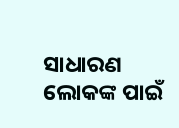ସାଧାରଣ ଲୋକଙ୍କ ପାଇଁ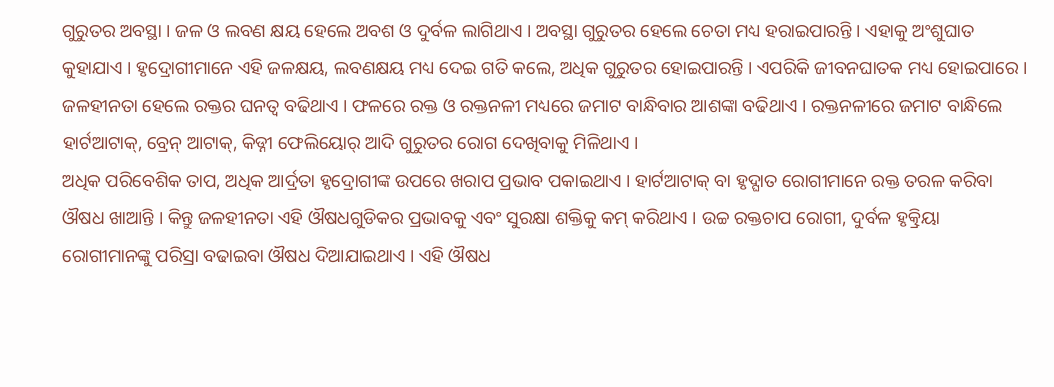ଗୁରୁତର ଅବସ୍ଥା । ଜଳ ଓ ଲବଣ କ୍ଷୟ ହେଲେ ଅବଶ ଓ ଦୁର୍ବଳ ଲାଗିଥାଏ । ଅବସ୍ଥା ଗୁରୁତର ହେଲେ ଚେତା ମଧ୍ୟ ହରାଇପାରନ୍ତି । ଏହାକୁ ଅଂଶୁଘାତ କୁହାଯାଏ । ହୃଦ୍ରୋଗୀମାନେ ଏହି ଜଳକ୍ଷୟ, ଲବଣକ୍ଷୟ ମଧ୍ୟ ଦେଇ ଗତି କଲେ, ଅଧିକ ଗୁରୁତର ହୋଇପାରନ୍ତି । ଏପରିକି ଜୀବନଘାତକ ମଧ୍ୟ ହୋଇପାରେ । ଜଳହୀନତା ହେଲେ ରକ୍ତର ଘନତ୍ୱ ବଢିଥାଏ । ଫଳରେ ରକ୍ତ ଓ ରକ୍ତନଳୀ ମଧ୍ୟରେ ଜମାଟ ବାନ୍ଧିବାର ଆଶଙ୍କା ବଢିଥାଏ । ରକ୍ତନଳୀରେ ଜମାଟ ବାନ୍ଧିଲେ ହାର୍ଟଆଟାକ୍, ବ୍ରେନ୍ ଆଟାକ୍, କିଡ୍ନୀ ଫେଲିୟୋର୍ ଆଦି ଗୁରୁତର ରୋଗ ଦେଖିବାକୁ ମିଳିଥାଏ ।
ଅଧିକ ପରିବେଶିକ ତାପ, ଅଧିକ ଆର୍ଦ୍ରତା ହୃଦ୍ରୋଗୀଙ୍କ ଉପରେ ଖରାପ ପ୍ରଭାବ ପକାଇଥାଏ । ହାର୍ଟଆଟାକ୍ ବା ହୃଦ୍ଘାତ ରୋଗୀମାନେ ରକ୍ତ ତରଳ କରିବା ଔଷଧ ଖାଆନ୍ତି । କିନ୍ତୁ ଜଳହୀନତା ଏହି ଔଷଧଗୁଡିକର ପ୍ରଭାବକୁ ଏବଂ ସୁରକ୍ଷା ଶକ୍ତିକୁ କମ୍ କରିଥାଏ । ଉଚ୍ଚ ରକ୍ତଚାପ ରୋଗୀ, ଦୁର୍ବଳ ହୃତ୍କ୍ରିୟା ରୋଗୀମାନଙ୍କୁ ପରିସ୍ରା ବଢାଇବା ଔଷଧ ଦିଆଯାଇଥାଏ । ଏହି ଔଷଧ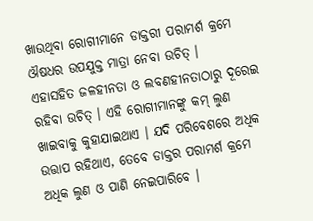ଖାଉଥିବା ରୋଗୀମାନେ ଡାକ୍ତରୀ ପରାମର୍ଶ କ୍ରମେ ଔଷଧର ଉପଯୁକ୍ତ ମାତ୍ରା ନେବା ଉଚିତ୍ ।
ଏହାସହିତ ଜଳହୀନତା ଓ ଲବଣହୀନତାଠାରୁ ଦୂରେଇ ରହିବା ଉଚିତ୍ । ଏହି ରୋଗୀମାନଙ୍କୁ କମ୍ ଲୁଣ ଖାଇବାକୁ କୁହାଯାଇଥାଏ । ଯଦି ପରିବେଶରେ ଅଧିକ ଉତ୍ତାପ ରହିଥାଏ, ତେବେ ଡାକ୍ତର ପରାମର୍ଶ କ୍ରମେ ଅଧିକ ଲୁଣ ଓ ପାଣି ନେଇପାରିବେ ।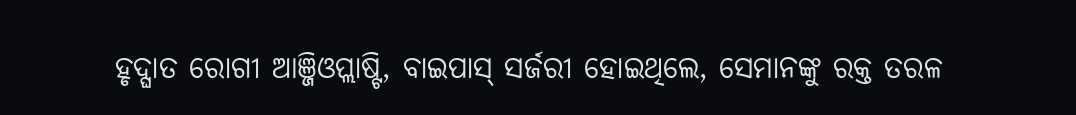ହୃଦ୍ଘାତ ରୋଗୀ ଆଞ୍ଜିଓପ୍ଲାଷ୍ଟି, ବାଇପାସ୍ ସର୍ଜରୀ ହୋଇଥିଲେ, ସେମାନଙ୍କୁ ରକ୍ତ ତରଳ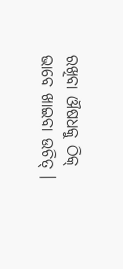ରଖିବା ଔଷଧକୁ ଠିକ୍ ଭାବେ ଖାଇବା ଉଚିତ୍ ।